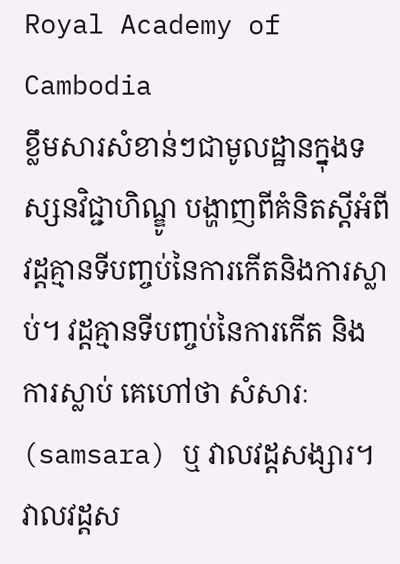Royal Academy of Cambodia
ខ្លឹមសារសំខាន់ៗជាមូលដ្ឋានក្នុងទស្សនវិជ្ជាហិណ្ឌូ បង្ហាញពីគំនិតស្តីអំពីវដ្តគ្មានទីបញ្ចប់នៃការកើតនិងការស្លាប់។ វដ្តគ្មានទីបញ្ចប់នៃការកើត និងការស្លាប់ គេហៅថា សំសារៈ (samsara) ឬ វាលវដ្តសង្សារ។ វាលវដ្តស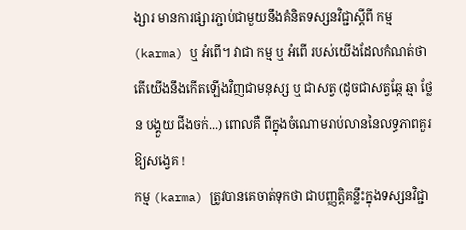ង្សារ មានការផ្សារភ្ជាប់ជាមួយនឹងគំនិតទស្សនវិជ្ជាស្តីពី កម្ម (karma) ឬ អំពើ។ វាជា កម្ម ឬ អំពើ របស់យើងដែលកំណត់ថា តើយើងនឹងកើតឡើងវិញជាមនុស្ស ឬ ជាសត្វ (ដូចជាសត្វឆ្កែ ឆ្មា ថ្លែន បង្គួយ ជីងចក់...) ពោលគឺ ពីក្នុងចំណោមរាប់លាននៃលទ្ធភាពគួរឱ្យសង្វេគ !
កម្ម (karma) ត្រូវបានគេចាត់ទុកថា ជាបញ្ញត្តិគន្លឹះក្នុងទស្សនវិជ្ជា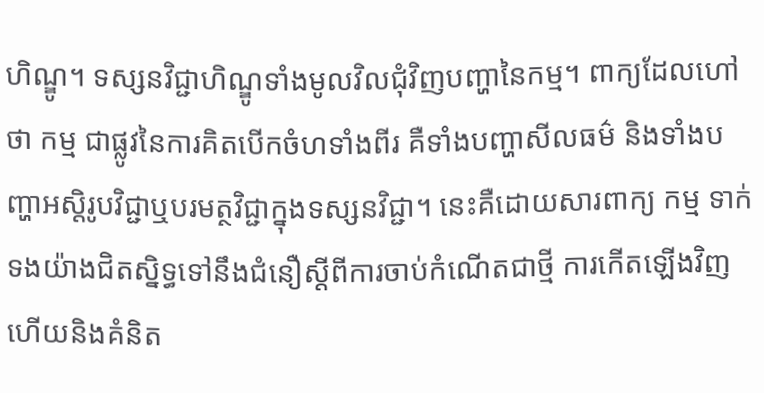ហិណ្ឌូ។ ទស្សនវិជ្ជាហិណ្ឌូទាំងមូលវិលជុំវិញបញ្ហានៃកម្ម។ ពាក្យដែលហៅថា កម្ម ជាផ្លូវនៃការគិតបើកចំហទាំងពីរ គឺទាំងបញ្ហាសីលធម៌ និងទាំងបញ្ហាអស្តិរូបវិជ្ជាឬបរមត្ថវិជ្ជាក្នុងទស្សនវិជ្ជា។ នេះគឺដោយសារពាក្យ កម្ម ទាក់ទងយ៉ាងជិតស្និទ្ធទៅនឹងជំនឿស្តីពីការចាប់កំណើតជាថ្មី ការកើតឡើងវិញ ហើយនិងគំនិត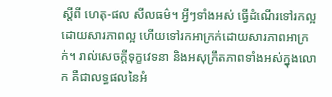ស្តីពី ហេតុ-ផល សីលធម៌។ អ្វីៗទាំងអស់ ធ្វើដំណើរទៅរកល្អដោយសារភាពល្អ ហើយទៅរកអាក្រក់ដោយសារភាពអាក្រក់។ រាល់សេចក្តីទុក្ខវេទនា និងអសុក្រឹតភាពទាំងអស់ក្នុងលោក គឺជាលទ្ធផលនៃអំ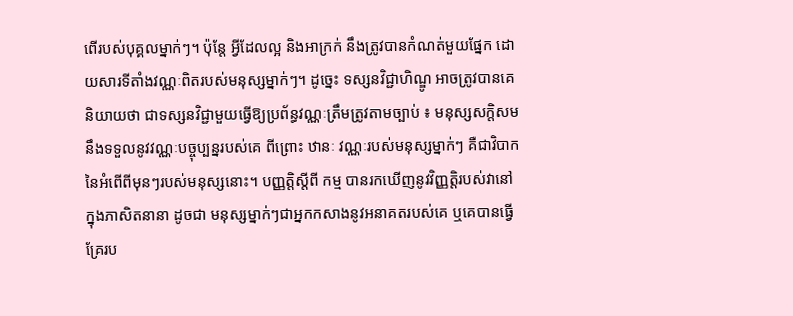ពើរបស់បុគ្គលម្នាក់ៗ។ ប៉ុន្តែ អ្វីដែលល្អ និងអាក្រក់ នឹងត្រូវបានកំណត់មួយផ្នែក ដោយសារទីតាំងវណ្ណៈពិតរបស់មនុស្សម្នាក់ៗ។ ដូច្នេះ ទស្សនវិជ្ជាហិណ្ឌូ អាចត្រូវបានគេនិយាយថា ជាទស្សនវិជ្ជាមួយធ្វើឱ្យប្រព័ន្ធវណ្ណៈត្រឹមត្រូវតាមច្បាប់ ៖ មនុស្សសក្តិសមនឹងទទួលនូវវណ្ណៈបច្ចុប្បន្នរបស់គេ ពីព្រោះ ឋានៈ វណ្ណៈរបស់មនុស្សម្នាក់ៗ គឺជាវិបាកនៃអំពើពីមុនៗរបស់មនុស្សនោះ។ បញ្ញត្តិស្តីពី កម្ម បានរកឃើញនូវវិញ្ញត្តិរបស់វានៅក្នុងភាសិតនានា ដូចជា មនុស្សម្នាក់ៗជាអ្នកកសាងនូវអនាគតរបស់គេ ឬគេបានធ្វើគ្រែរប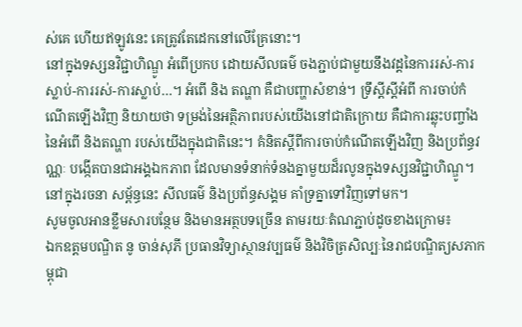ស់គេ ហើយឥឡូវនេះ គេត្រូវតែដេកនៅលើគ្រែនោះ។
នៅក្នុងទស្សនវិជ្ជាហិណ្ឌូ អំពើប្រកប ដោយសីលធម៌ ចងភ្ជាប់ជាមួយនឹងវដ្តនៃការរស់-ការស្លាប់-ការរស់-ការស្លាប់…។ អំពើ និង តណ្ហា គឺជាបញ្ហាសំខាន់។ ទ្រឹស្តីស្តីអំពី ការចាប់កំណើតឡើងវិញ និយាយថា ទម្រង់នៃអត្ថិភាពរបស់យើងនៅជាតិក្រោយ គឺជាការឆ្លុះបញ្ចាំងនៃអំពើ និងតណ្ហា របស់យើងក្នុងជាតិនេះ។ គំនិតស្តីពីការចាប់កំណើតឡើងវិញ និងប្រព័ន្ធវណ្ណៈ បង្កើតបានជាអង្គឯកភាព ដែលមានទំនាក់ទំនងគ្នាមួយដ៏រលូនក្នុងទស្សនវិជ្ជាហិណ្ឌូ។ នៅក្នុងរចនា សម្ព័ន្ធនេះ សីលធម៌ និងប្រព័ន្ធសង្គម គាំទ្រគ្នាទៅវិញទៅមក។
សូមចូលអានខ្លឹមសារបន្ថែម និងមានអត្ថបទច្រើន តាមរយៈតំណភ្ជាប់ដូចខាងក្រោម៖
ឯកឧត្តមបណ្ឌិត នូ ចាន់សុភី ប្រធានវិទ្យាស្ថានវប្បធម៌ និងវិចិត្រសិល្បៈនៃរាជបណ្ឌិត្យសភាកម្ពុជា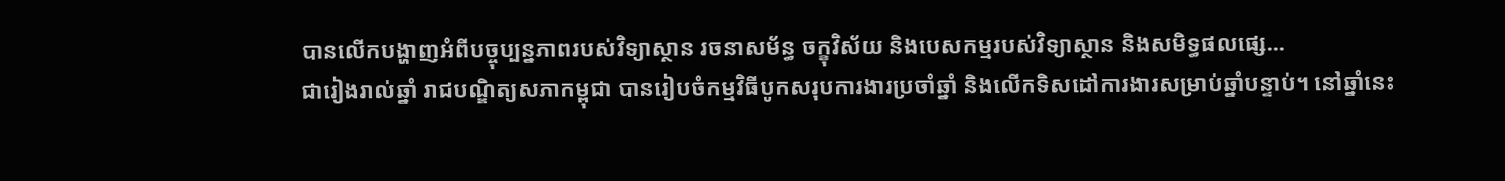បានលើកបង្ហាញអំពីបច្ចុប្បន្នភាពរបស់វិទ្យាស្ថាន រចនាសម័ន្ធ ចក្ខុវិស័យ និងបេសកម្មរបស់វិទ្យាស្ថាន និងសមិទ្ធផលផ្សេ...
ជារៀងរាល់ឆ្នាំ រាជបណ្ឌិត្យសភាកម្ពុជា បានរៀបចំកម្មវិធីបូកសរុបការងារប្រចាំឆ្នាំ និងលើកទិសដៅការងារសម្រាប់ឆ្នាំបន្ទាប់។ នៅឆ្នាំនេះ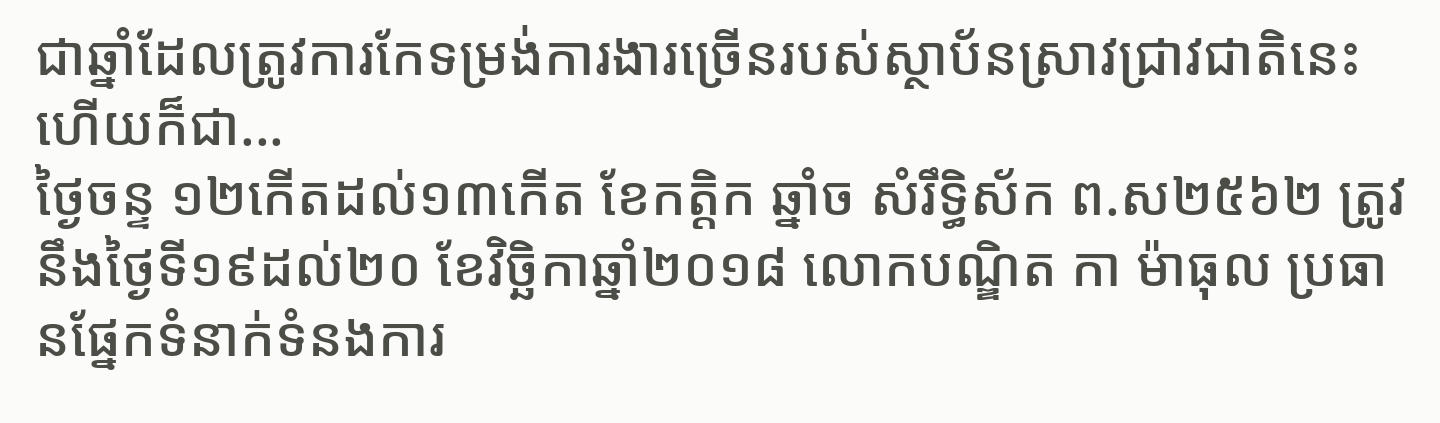ជាឆ្នាំដែលត្រូវការកែទម្រង់ការងារច្រើនរបស់ស្ថាប័នស្រាវជ្រាវជាតិនេះ ហើយក៏ជា...
ថ្ងៃចន្ទ ១២កើតដល់១៣កើត ខែកត្តិក ឆ្នាំច សំរឹទ្ធិស័ក ព.ស២៥៦២ ត្រូវនឹងថ្ងៃទី១៩ដល់២០ ខែវិច្ឆិកាឆ្នាំ២០១៨ លោកបណ្ឌិត កា ម៉ាធុល ប្រធានផ្នែកទំនាក់ទំនងការ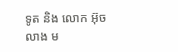ទូត និង លោក អ៊ុច លាង ម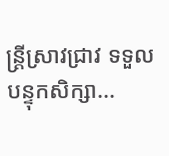ន្ត្រីស្រាវជ្រាវ ទទួលបន្ទុកសិក្សា...